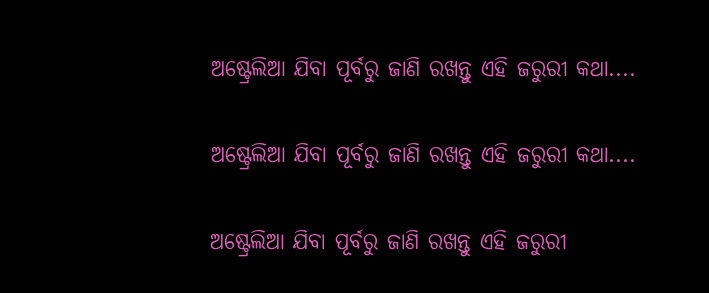ଅଷ୍ଟ୍ରେଲିଆ ଯିବା ପୂର୍ବରୁ ଜାଣି ରଖନ୍ତୁ ଏହି ଜରୁରୀ କଥା....

ଅଷ୍ଟ୍ରେଲିଆ ଯିବା ପୂର୍ବରୁ ଜାଣି ରଖନ୍ତୁ ଏହି ଜରୁରୀ କଥା....

ଅଷ୍ଟ୍ରେଲିଆ ଯିବା ପୂର୍ବରୁ ଜାଣି ରଖନ୍ତୁ ଏହି ଜରୁରୀ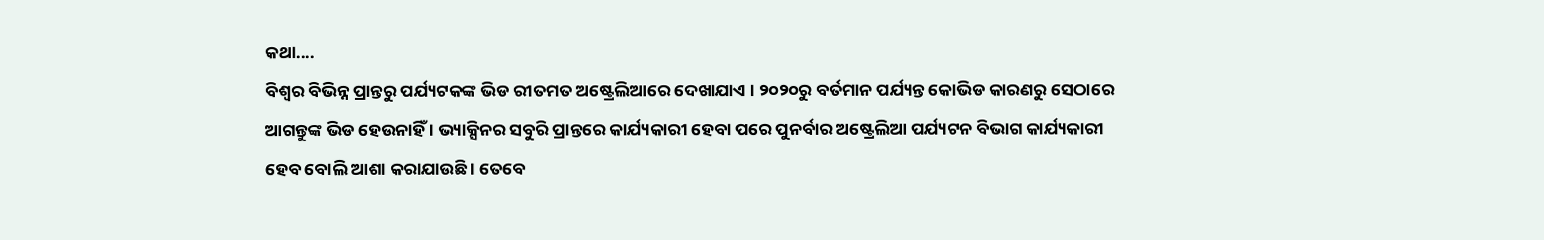କଥା....
ବିଶ୍ୱର ବିଭିନ୍ନ ପ୍ରାନ୍ତରୁ ପର୍ଯ୍ୟଟକଙ୍କ ଭିଡ ରୀତମତ ଅଷ୍ଟ୍ରେଲିଆରେ ଦେଖାଯାଏ । ୨୦୨୦ରୁ ବର୍ତମାନ ପର୍ଯ୍ୟନ୍ତ କୋଭିଡ କାରଣରୁ ସେଠାରେ ଆଗନ୍ତୁଙ୍କ ଭିଡ ହେଉନାହିଁ । ଭ୍ୟାକ୍ସିନର ସବୁରି ପ୍ରାନ୍ତରେ କାର୍ଯ୍ୟକାରୀ ହେବା ପରେ ପୁନର୍ବାର ଅଷ୍ଟ୍ରେଲିଆ ପର୍ଯ୍ୟଟନ ବିଭାଗ କାର୍ଯ୍ୟକାରୀ ହେବ ବୋଲି ଆଶା କରାଯାଉଛି । ତେବେ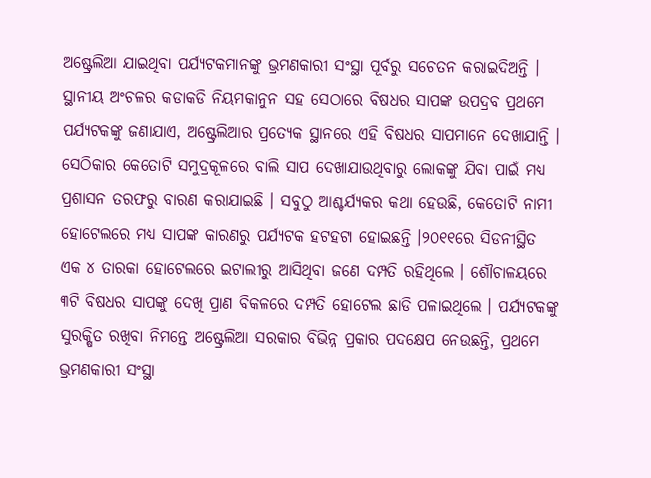ଅଷ୍ଟ୍ରେଲିଆ ଯାଇଥିବା ପର୍ଯ୍ୟଟକମାନଙ୍କୁ ଭ୍ରମଣକାରୀ ସଂସ୍ଥା ପୂର୍ବରୁ ସଚେତନ କରାଇଦିଅନ୍ତି । ସ୍ଥାନୀୟ ଅଂଚଳର କଡାକଡି ନିୟମକାନୁନ ସହ ସେଠାରେ ବିଷଧର ସାପଙ୍କ ଉପଦ୍ରବ ପ୍ରଥମେ ପର୍ଯ୍ୟଟକଙ୍କୁ ଜଣାଯାଏ, ଅଷ୍ଟ୍ରେଲିଆର ପ୍ରତ୍ୟେକ ସ୍ଥାନରେ ଏହି ବିଷଧର ସାପମାନେ ଦେଖାଯାନ୍ତି । ସେଠିକାର କେତୋଟି ସମୁଦ୍ରକୂଳରେ ବାଲି ସାପ ଦେଖାଯାଉଥିବାରୁ ଲୋକଙ୍କୁ ଯିବା ପାଇଁ ମଧ୍ୟ ପ୍ରଶାସନ ତରଫରୁ ବାରଣ କରାଯାଇଛି । ସବୁଠୁ ଆଶ୍ଚର୍ଯ୍ୟକର କଥା ହେଉଛି, କେତୋଟି ନାମୀ ହୋଟେଲରେ ମଧ୍ୟ ସାପଙ୍କ କାରଣରୁ ପର୍ଯ୍ୟଟକ ହଟହଟା ହୋଇଛନ୍ତି ।୨୦୧୧ରେ ସିଡନୀସ୍ଥିତ ଏକ ୪ ତାରକା ହୋଟେଲରେ ଇଟାଲୀରୁ ଆସିଥିବା ଜଣେ ଦମ୍ପତି ରହିଥିଲେ । ଶୌଚାଳୟରେ ୩ଟି ବିଷଧର ସାପଙ୍କୁ ଦେଖି ପ୍ରାଣ ବିକଳରେ ଦମ୍ପତି ହୋଟେଲ ଛାଡି ପଳାଇଥିଲେ । ପର୍ଯ୍ୟଟକଙ୍କୁ ସୁରକ୍ଷିତ ରଖିବା ନିମନ୍ତେ ଅଷ୍ଟ୍ରେଲିଆ ସରକାର ବିଭିନ୍ନ ପ୍ରକାର ପଦକ୍ଷେପ ନେଉଛନ୍ତି, ପ୍ରଥମେ ଭ୍ରମଣକାରୀ ସଂସ୍ଥା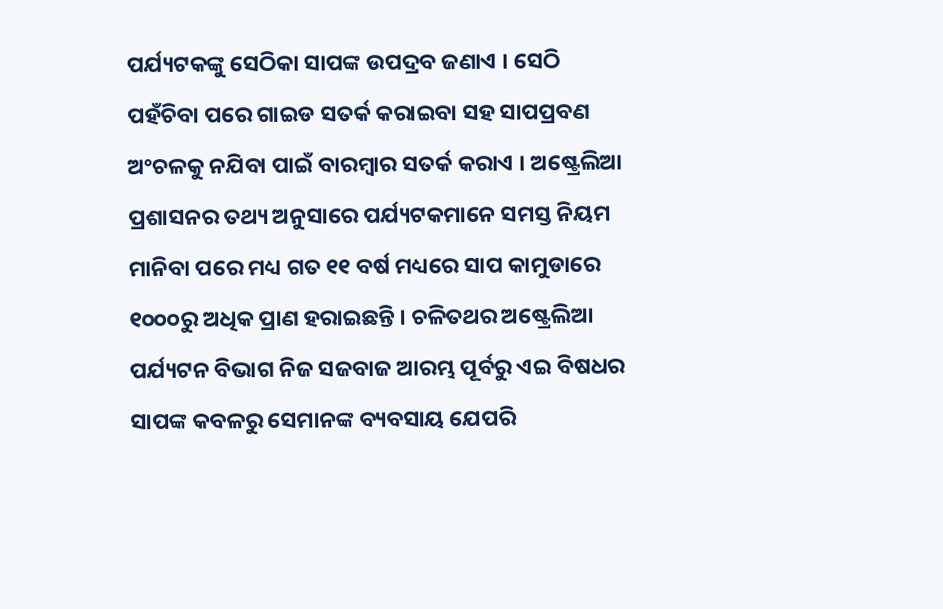ପର୍ଯ୍ୟଟକଙ୍କୁ ସେଠିକା ସାପଙ୍କ ଉପଦ୍ରବ ଜଣାଏ । ସେଠି ପହଁଚିବା ପରେ ଗାଇଡ ସତର୍କ କରାଇବା ସହ ସାପପ୍ରବଣ ଅଂଚଳକୁ ନଯିବା ପାଇଁ ବାରମ୍ବାର ସତର୍କ କରାଏ । ଅଷ୍ଟ୍ରେଲିଆ ପ୍ରଶାସନର ତଥ୍ୟ ଅନୁସାରେ ପର୍ଯ୍ୟଟକମାନେ ସମସ୍ତ ନିୟମ ମାନିବା ପରେ ମଧ୍ୟ ଗତ ୧୧ ବର୍ଷ ମଧ୍ୟରେ ସାପ କାମୁଡାରେ ୧୦୦୦ରୁ ଅଧିକ ପ୍ରାଣ ହରାଇଛନ୍ତି । ଚଳିତଥର ଅଷ୍ଟ୍ରେଲିଆ ପର୍ଯ୍ୟଟନ ବିଭାଗ ନିଜ ସଜବାଜ ଆରମ୍ଭ ପୂର୍ବରୁ ଏଇ ବିଷଧର ସାପଙ୍କ କବଳରୁ ସେମାନଙ୍କ ବ୍ୟବସାୟ ଯେପରି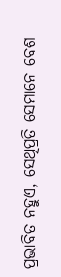ପ୍ରଭାବିତ ନହୁଏ, ସେଥିପ୍ରତି ସେମାନେ ବେଶ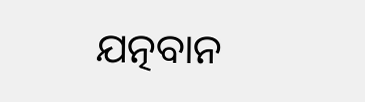ଯତ୍ନବାନ